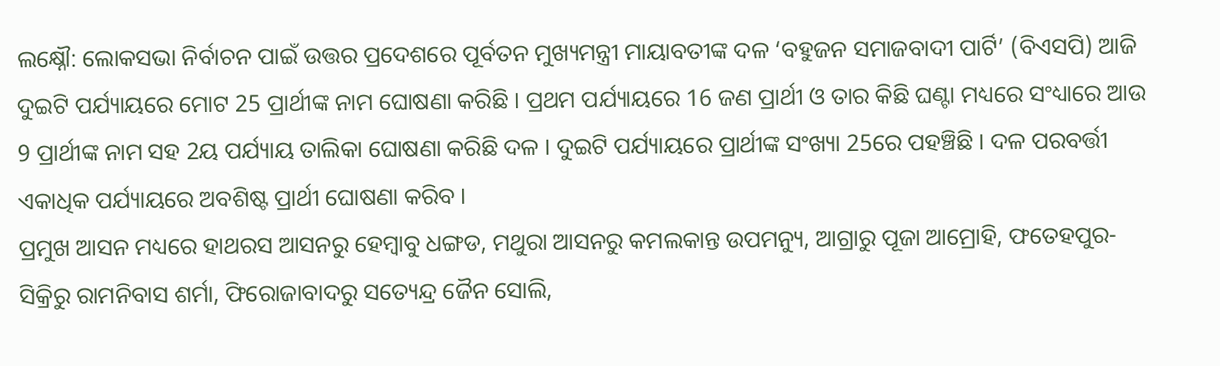ଲକ୍ଷ୍ନୌ: ଲୋକସଭା ନିର୍ବାଚନ ପାଇଁ ଉତ୍ତର ପ୍ରଦେଶରେ ପୂର୍ବତନ ମୁଖ୍ୟମନ୍ତ୍ରୀ ମାୟାବତୀଙ୍କ ଦଳ ‘ବହୁଜନ ସମାଜବାଦୀ ପାର୍ଟି’ (ବିଏସପି) ଆଜି ଦୁଇଟି ପର୍ଯ୍ୟାୟରେ ମୋଟ 25 ପ୍ରାର୍ଥୀଙ୍କ ନାମ ଘୋଷଣା କରିଛି । ପ୍ରଥମ ପର୍ଯ୍ୟାୟରେ 16 ଜଣ ପ୍ରାର୍ଥୀ ଓ ତାର କିଛି ଘଣ୍ଟା ମଧ୍ୟରେ ସଂଧ୍ୟାରେ ଆଉ 9 ପ୍ରାର୍ଥୀଙ୍କ ନାମ ସହ 2ୟ ପର୍ଯ୍ୟାୟ ତାଲିକା ଘୋଷଣା କରିଛି ଦଳ । ଦୁଇଟି ପର୍ଯ୍ୟାୟରେ ପ୍ରାର୍ଥୀଙ୍କ ସଂଖ୍ୟା 25ରେ ପହଞ୍ଚିଛି । ଦଳ ପରବର୍ତ୍ତୀ ଏକାଧିକ ପର୍ଯ୍ୟାୟରେ ଅବଶିଷ୍ଟ ପ୍ରାର୍ଥୀ ଘୋଷଣା କରିବ ।
ପ୍ରମୁଖ ଆସନ ମଧ୍ୟରେ ହାଥରସ ଆସନରୁ ହେମ୍ବାବୁ ଧଙ୍ଗଡ, ମଥୁରା ଆସନରୁ କମଲକାନ୍ତ ଉପମନ୍ୟୁ, ଆଗ୍ରାରୁ ପୂଜା ଆମ୍ରୋହି, ଫତେହପୁର-ସିକ୍ରିରୁ ରାମନିବାସ ଶର୍ମା, ଫିରୋଜାବାଦରୁ ସତ୍ୟେନ୍ଦ୍ର ଜୈନ ସୋଲି,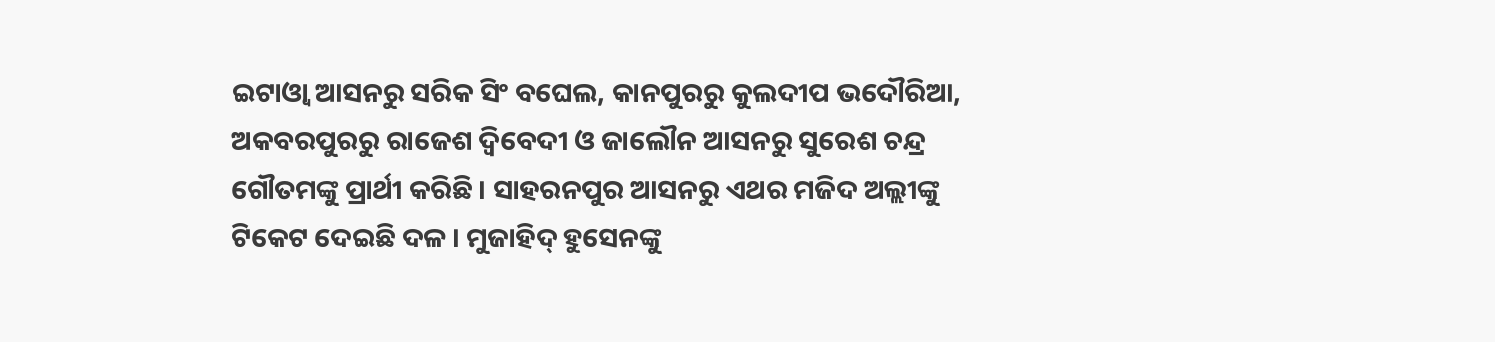ଇଟାଓ୍ବା ଆସନରୁ ସରିକ ସିଂ ବଘେଲ, କାନପୁରରୁ କୁଲଦୀପ ଭଦୌରିଆ, ଅକବରପୁରରୁ ରାଜେଶ ଦ୍ବିବେଦୀ ଓ ଜାଲୌନ ଆସନରୁ ସୁରେଶ ଚନ୍ଦ୍ର ଗୌତମଙ୍କୁ ପ୍ରାର୍ଥୀ କରିଛି । ସାହରନପୁର ଆସନରୁ ଏଥର ମଜିଦ ଅଲ୍ଲୀଙ୍କୁ ଟିକେଟ ଦେଇଛି ଦଳ । ମୁଜାହିଦ୍ ହୁସେନଙ୍କୁ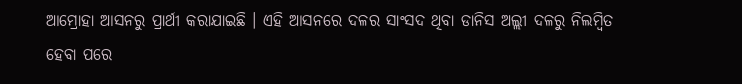ଆମ୍ରୋହା ଆସନରୁ ପ୍ରାର୍ଥୀ କରାଯାଇଛି । ଏହି ଆସନରେ ଦଳର ସାଂସଦ ଥିବା ଡାନିସ ଅଲ୍ଲୀ ଦଳରୁ ନିଲମ୍ବିତ ହେବା ପରେ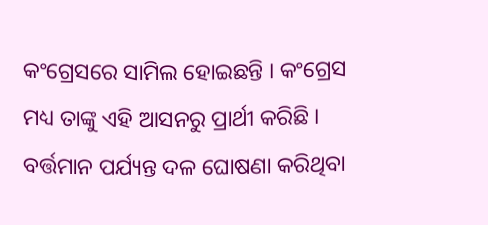କଂଗ୍ରେସରେ ସାମିଲ ହୋଇଛନ୍ତି । କଂଗ୍ରେସ ମଧ୍ୟ ତାଙ୍କୁ ଏହି ଆସନରୁ ପ୍ରାର୍ଥୀ କରିଛି । ବର୍ତ୍ତମାନ ପର୍ଯ୍ୟନ୍ତ ଦଳ ଘୋଷଣା କରିଥିବା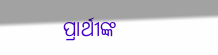ପ୍ରାର୍ଥୀଙ୍କ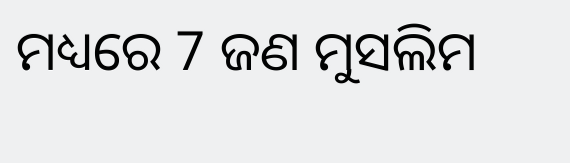ମଧ୍ୟରେ 7 ଜଣ ମୁସଲିମ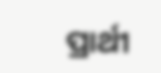ପ୍ରାର୍ଥୀ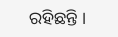ରହିଛନ୍ତି ।